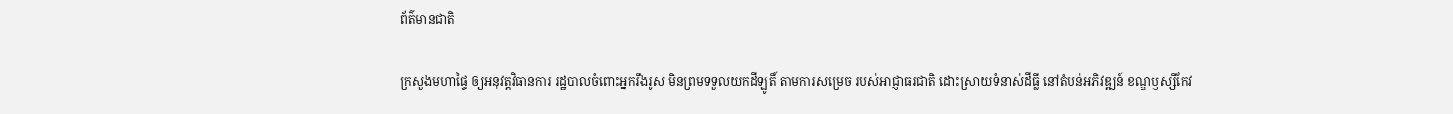ព័ត៌មានជាតិ

ក្រសួងមហាផ្ទៃ ឲ្យអនុវត្តវិធានការ រដ្ឋបាលចំពោះអ្នករឹងរូស មិនព្រមទទួលយកដីឡូតិ៍ តាមការសម្រេច របស់អាជ្ញាធរជាតិ ដោះស្រាយទំនាស់ដីធ្លី នៅតំបន់អភិវឌ្ឍន៍ ខណ្ឌឫស្សីកែវ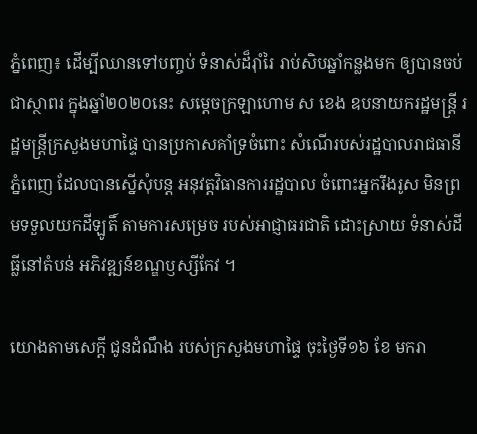ភ្នំពេញ៖ ដើម្បីឈានទៅបញ្ចប់ ទំនាស់ដ៏រ៉ាំរៃ រាប់សិបឆ្នាំកន្លងមក ឲ្យបានចប់ជាស្ថាពរ ក្នុងឆ្នាំ២០២០នេះ សម្ដេចក្រឡាហោម ស ខេង ឧបនាយករដ្ឋមន្រ្តី រដ្ឋមន្រ្តីក្រសួងមហាផ្ទៃ បានប្រកាសគាំទ្រចំពោះ សំណើរបស់រដ្ឋបាលរាជធានីភ្នំពេញ ដែលបានស្នើសុំបន្ត អនុវត្តវិធានការរដ្ឋបាល ចំពោះអ្នករឹងរូស មិនព្រមទទួលយកដីឡូតិ៍ តាមការសម្រេច របស់អាជ្ញាធរជាតិ ដោះស្រាយ ទំនាស់ដីធ្លីនៅតំបន់ អភិវឌ្ឍន៍ខណ្ឌឫស្សីកែវ ។

យោងតាមសេក្ដី ជូនដំណឹង របស់ក្រសួងមហាផ្ទៃ ចុះថ្ងៃទី១៦ ខែ មករា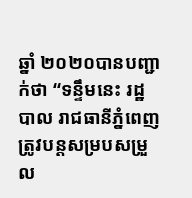ឆ្នាំ ២០២០បានបញ្ជាក់ថា “ទន្ទឹមនេះ រដ្ឋបាល រាជធានីភ្នំពេញ ត្រូវបន្តសម្របសម្រួល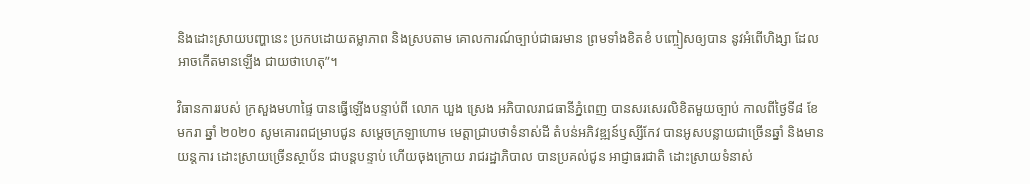និងដោះស្រាយបញ្ហានេះ ប្រកបដោយតម្លាភាព និងស្របតាម គោលការណ៍ច្បាប់ជាធរមាន ព្រមទាំងខិតខំ បញ្ចៀសឲ្យបាន នូវអំពើហិង្សា ដែលអាចកើតមានឡើង ជាយថាហេតុ”។

វិធានការរបស់ ក្រសួងមហាផ្ទៃ បានធ្វើឡើងបន្ទាប់ពី លោក ឃួង ស្រេង អភិបាលរាជធានីភ្នំពេញ បានសរសេរលិខិតមួយច្បាប់ កាលពីថ្ងៃទី៨ ខែ មករា ឆ្នាំ ២០២០ សូមគោរពជម្រាបជូន សម្តេចក្រឡាហោម មេត្តាជ្រាបថាទំនាស់ដី តំបន់អភិវឌ្ឍន៍ឫស្សីកែវ បានអូសបន្លាយជាច្រើនឆ្នាំ និងមានយន្តការ ដោះស្រាយច្រើនស្ថាប័ន ជាបន្តបន្ទាប់ ហើយចុងក្រោយ រាជរដ្ឋាភិបាល បានប្រគល់ជូន អាជ្ញាធរជាតិ ដោះស្រាយទំនាស់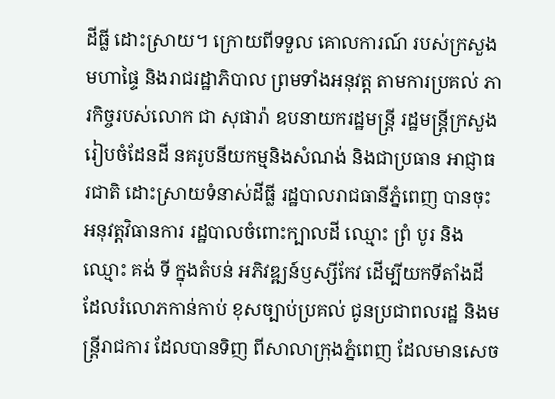ដីធ្លី ដោះស្រាយ។ ក្រោយពីទទួល គោលការណ៍ របស់ក្រសួងមហាផ្ទៃ និងរាជរដ្ឋាភិបាល ព្រមទាំងអនុវត្ត តាមការប្រគល់ ភារកិច្ចរបស់លោក ជា សុផារ៉ា ឧបនាយករដ្ឋមន្ត្រី រដ្ឋមន្ត្រីក្រសួងរៀបចំដែនដី នគរូបនីយកម្មនិងសំណង់ និងជាប្រធាន អាជ្ញាធរជាតិ ដោះស្រាយទំនាស់ដីធ្លី រដ្ឋបាលរាជធានីភ្នំពេញ បានចុះអនុវត្តវិធានការ រដ្ឋបាលចំពោះក្បាលដី ឈ្មោះ ព្រំ បូរ និងឈ្មោះ គង់ ទី ក្នុងតំបន់ អភិវឌ្ឍន៍ឫស្សីកែវ ដើម្បីយកទីតាំងដី ដែលរំលោភកាន់កាប់ ខុសច្បាប់ប្រគល់ ជូនប្រជាពលរដ្ឋ និងមន្ត្រីរាជការ ដែលបានទិញ ពីសាលាក្រុងភ្នំពេញ ដែលមានសេច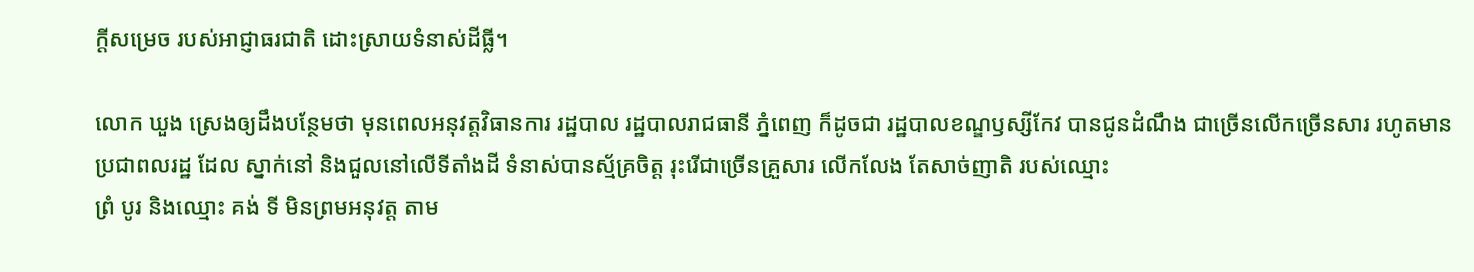ក្តីសម្រេច របស់អាជ្ញាធរជាតិ ដោះស្រាយទំនាស់ដីធ្លី។

លោក ឃួង ស្រេងឲ្យដឹងបន្ថែមថា មុនពេលអនុវត្តវិធានការ រដ្ឋបាល រដ្ឋបាលរាជធានី ភ្នំពេញ ក៏ដូចជា រដ្ឋបាលខណ្ឌឫស្សីកែវ បានជូនដំណឹង ជាច្រើនលើកច្រើនសារ រហូតមានប្រជាពលរដ្ឋ ដែល ស្នាក់នៅ និងជួលនៅលើទីតាំងដី ទំនាស់បានស្ម័គ្រចិត្ត រុះរើជាច្រើនគ្រួសារ លើកលែង តែសាច់ញាតិ របស់ឈ្មោះ
ព្រំ បូរ និងឈ្មោះ គង់ ទី មិនព្រមអនុវត្ត តាម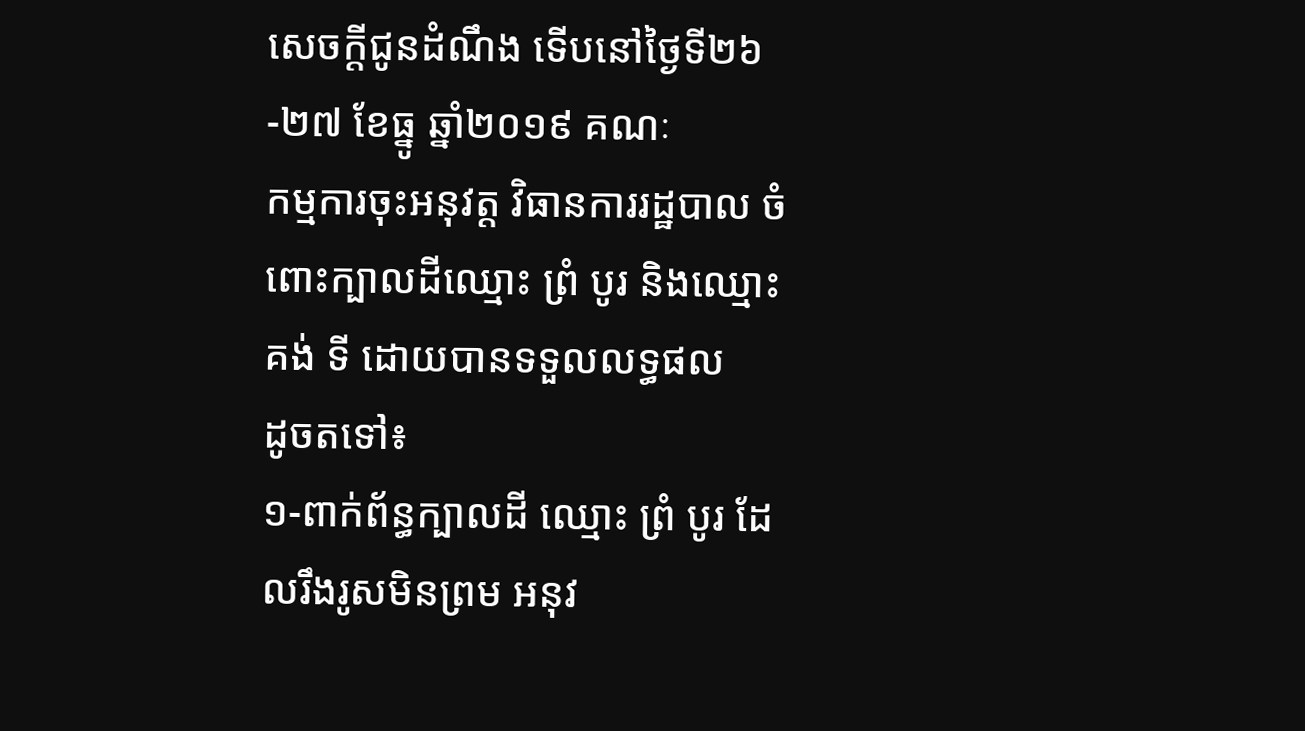សេចក្តីជូនដំណឹង ទើបនៅថ្ងៃទី២៦-២៧ ខែធ្នូ ឆ្នាំ២០១៩ គណៈ
កម្មការចុះអនុវត្ត វិធានការរដ្ឋបាល ចំពោះក្បាលដីឈ្មោះ ព្រំ បូរ និងឈ្មោះ គង់ ទី ដោយបានទទួលលទ្ធផល
ដូចតទៅ៖
១-ពាក់ព័ន្ធក្បាលដី ឈ្មោះ ព្រំ បូរ ដែលរឹងរូសមិនព្រម អនុវ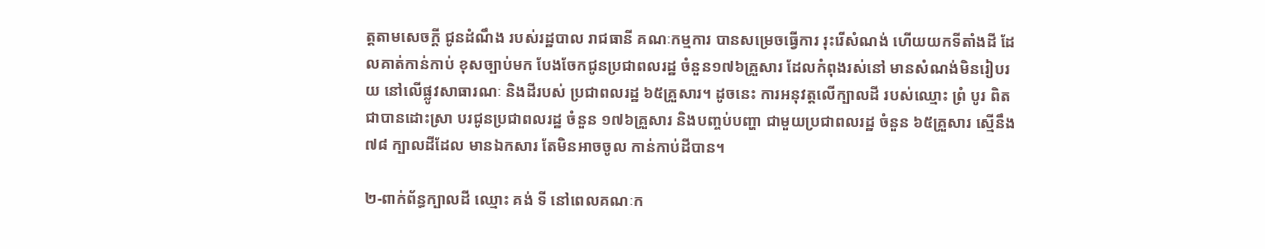ត្តតាមសេចក្តី ជូនដំណឹង របស់រដ្ឋបាល រាជធានី គណៈកម្មការ បានសម្រេចធ្វើការ រុះរើសំណង់ ហើយយកទីតាំងដី ដែលគាត់កាន់កាប់ ខុសច្បាប់មក បែងចែកជូនប្រជាពលរដ្ឋ ចំនួន១៧៦គ្រួសារ ដែលកំពុងរស់នៅ មានសំណង់មិនរៀបរយ នៅលើផ្លូវសាធារណៈ និងដីរបស់ ប្រជាពលរដ្ឋ ៦៥គ្រួសារ។ ដូចនេះ ការអនុវត្តលើក្បាលដី របស់ឈ្មោះ ព្រំ បូរ ពិតជាបានដោះស្រា បរជូនប្រជាពលរដ្ឋ ចំនួន ១៧៦គ្រួសារ និងបញ្ចប់បញ្ហា ជាមួយប្រជាពលរដ្ឋ ចំនួន ៦៥គ្រួសារ ស្មើនឹង៧៨ ក្បាលដីដែល មានឯកសារ តែមិនអាចចូល កាន់កាប់ដីបាន។

២-ពាក់ព័ន្ធក្បាលដី ឈ្មោះ គង់ ទី នៅពេលគណៈក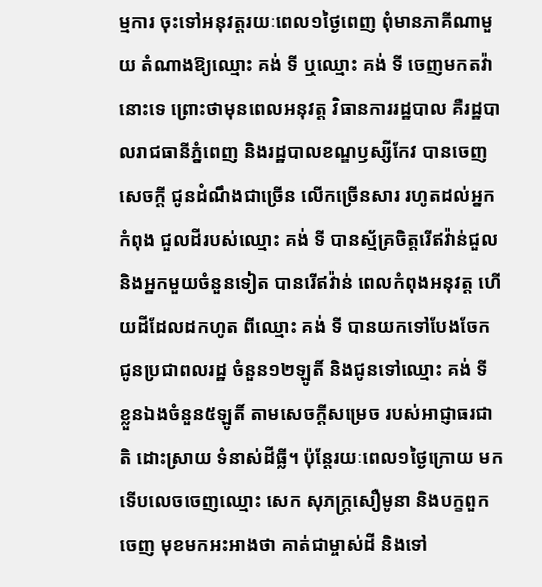ម្មការ ចុះទៅអនុវត្តរយៈពេល១ថ្ងៃពេញ ពុំមានភាគីណាមួយ តំណាងឱ្យឈ្មោះ គង់ ទី ឬឈ្មោះ គង់ ទី ចេញមកតវ៉ានោះទេ ព្រោះថាមុនពេលអនុវត្ត វិធានការរដ្ឋបាល គឺរដ្ឋបាលរាជធានីភ្នំពេញ និងរដ្ឋបាលខណ្ឌឫស្សីកែវ បានចេញសេចក្តី ជូនដំណឹងជាច្រើន លើកច្រើនសារ រហូតដល់អ្នកកំពុង ជួលដីរបស់ឈ្មោះ គង់ ទី បានស្ម័គ្រចិត្តរើឥវ៉ាន់ជួល និងអ្នកមួយចំនួនទៀត បានរើឥវ៉ាន់ ពេលកំពុងអនុវត្ត ហើយដីដែលដកហូត ពីឈ្មោះ គង់ ទី បានយកទៅបែងចែក ជូនប្រជាពលរដ្ឋ ចំនួន១២ឡូតិ៍ និងជូនទៅឈ្មោះ គង់ ទី ខ្លួនឯងចំនួន៥ឡូតិ៍ តាមសេចក្តីសម្រេច របស់អាជ្ញាធរជាតិ ដោះស្រាយ ទំនាស់ដីធ្លី។ ប៉ុន្តែរយៈពេល១ថ្ងៃក្រោយ មកទើបលេចចេញឈ្មោះ សេក សុភក្ត្រសឿមូនា និងបក្ខពួកចេញ មុខមកអះអាងថា គាត់ជាម្ចាស់ដី និងទៅ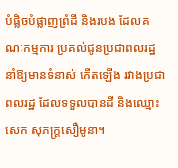បំផ្លិចបំផ្លាញព្រំដី និងរបង ដែលគណៈកម្មការ ប្រគល់ជូនប្រជាពលរដ្ឋ
នាំឱ្យមានទំនាស់ កើតឡើង រវាងប្រជាពលរដ្ឋ ដែលទទួលបានដី និងឈ្មោះ សេក សុភក្ត្រសឿមូនា។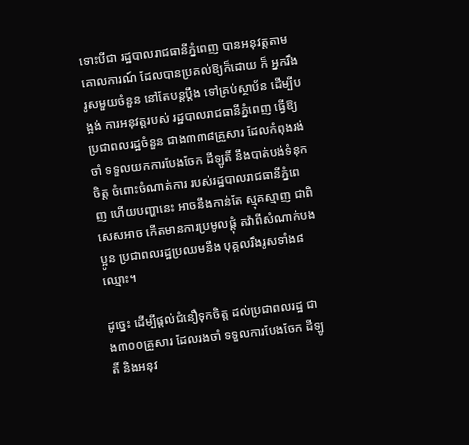ទោះបីជា រដ្ឋបាលរាជធានីភ្នំពេញ បានអនុវត្តតាមគោលការណ៍ ដែលបានប្រគល់ឱ្យក៏ដោយ ក៏ អ្នករឹងរូសមួយចំនួន នៅតែបន្តប្តឹង ទៅគ្រប់ស្ថាប័ន ដើម្បីបង្អង់ ការអនុវត្តរបស់ រដ្ឋបាលរាជធានីភ្នំពេញ ធ្វើឱ្យ ប្រជាពលរដ្ឋចំនួន ជាង៣៣៨គ្រួសារ ដែលកំពុងរង់ចាំ ទទួលយកការបែងចែក ដីឡូតិ៍ នឹងបាត់បង់ទំនុកចិត្ត ចំពោះចំណាត់ការ របស់រដ្ឋបាលរាជធានីភ្នំពេញ ហើយបញ្ហានេះ អាចនឹងកាន់តែ ស្មុគស្មាញ ជាពិសេសអាច កើតមានការប្រមូលផ្ដុំ តវ៉ាពីសំណាក់បងប្អូន ប្រជាពលរដ្ឋប្រឈមនឹង បុគ្គលរឹងរូសទាំង៨ឈ្មោះ។

ដូច្នេះ ដើម្បីផ្តល់ជំនឿទុកចិត្ត ដល់ប្រជាពលរដ្ឋ ជាង៣០០គ្រួសារ ដែលរងចាំ ទទួលការបែងចែក ដីឡូតិ៍ និងអនុវ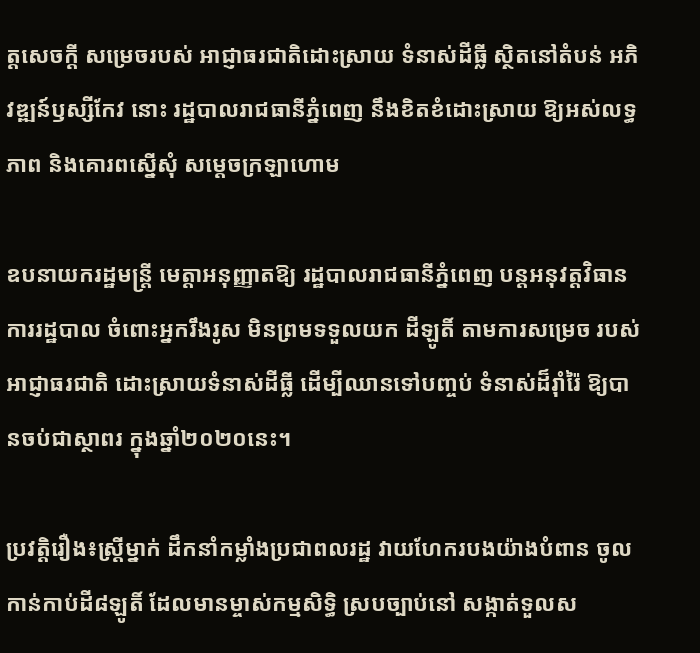ត្តសេចក្តី សម្រេចរបស់ អាជ្ញាធរជាតិដោះស្រាយ ទំនាស់ដីធ្លី ស្ថិតនៅតំបន់ អភិវឌ្ឍន៍ឫស្សីកែវ នោះ រដ្ឋបាលរាជធានីភ្នំពេញ នឹងខិតខំដោះស្រាយ ឱ្យអស់លទ្ធភាព និងគោរពស្នើសុំ សម្តេចក្រឡាហោម

ឧបនាយករដ្ឋមន្ត្រី មេត្តាអនុញ្ញាតឱ្យ រដ្ឋបាលរាជធានីភ្នំពេញ បន្តអនុវត្តវិធានការរដ្ឋបាល ចំពោះអ្នករឹងរូស មិនព្រមទទួលយក ដីឡូតិ៍ តាមការសម្រេច របស់អាជ្ញាធរជាតិ ដោះស្រាយទំនាស់ដីធ្លី ដើម្បីឈានទៅបញ្ចប់ ទំនាស់ដ៏រ៉ាំរ៉ៃ ឱ្យបានចប់ជាស្ថាពរ ក្នុងឆ្នាំ២០២០នេះ។

ប្រវត្តិរឿង៖ស្រ្តីម្នាក់ ដឹកនាំកម្លាំងប្រជាពលរដ្ឋ វាយហែករបងយ៉ាងបំពាន ចូលកាន់កាប់ដី៨ឡូតិ៍ ដែលមានម្ចាស់កម្មសិទ្ធិ ស្របច្បាប់នៅ សង្កាត់ទួលស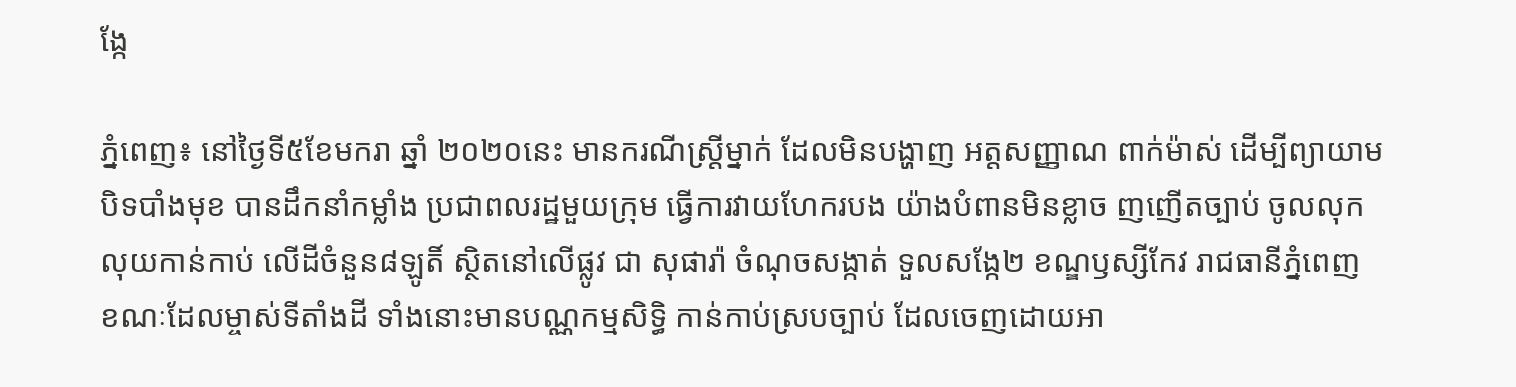ង្កែ

ភ្នំពេញ៖ នៅថ្ងៃទី៥ខែមករា ឆ្នាំ ២០២០នេះ មានករណីស្រ្តីម្នាក់ ដែលមិនបង្ហាញ អត្តសញ្ញាណ ពាក់ម៉ាស់ ដើម្បីព្យាយាមបិទបាំងមុខ បានដឹកនាំកម្លាំង ប្រជាពលរដ្ឋមួយក្រុម ធ្វើការវាយហែករបង យ៉ាងបំពានមិនខ្លាច ញញើតច្បាប់ ចូលលុកលុយកាន់កាប់ លើដីចំនួន៨ឡូតិ៍ ស្ថិតនៅលើផ្លូវ ជា សុផារ៉ា ចំណុចសង្កាត់ ទួលសង្កែ២ ខណ្ឌឫស្សីកែវ រាជធានីភ្នំពេញ ខណៈដែលម្ចាស់ទីតាំងដី ទាំងនោះមានបណ្ណកម្មសិទ្ធិ កាន់កាប់ស្របច្បាប់ ដែលចេញដោយអា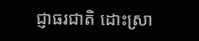ជ្ញាធរជាតិ ដោះស្រា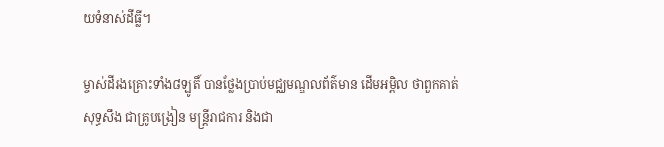យទំនាស់ដីធ្លី។

ម្ចាស់ដីរងគ្រោះទាំង៨ឡូតិ៍ បានថ្លែងប្រាប់មជ្ឈមណ្ឌលព័ត៌មាន ដើមអម្ពិល ថាពួកគាត់សុទ្ធសឹង ជាគ្រូបង្រៀន មន្រ្តីរាជការ និងជា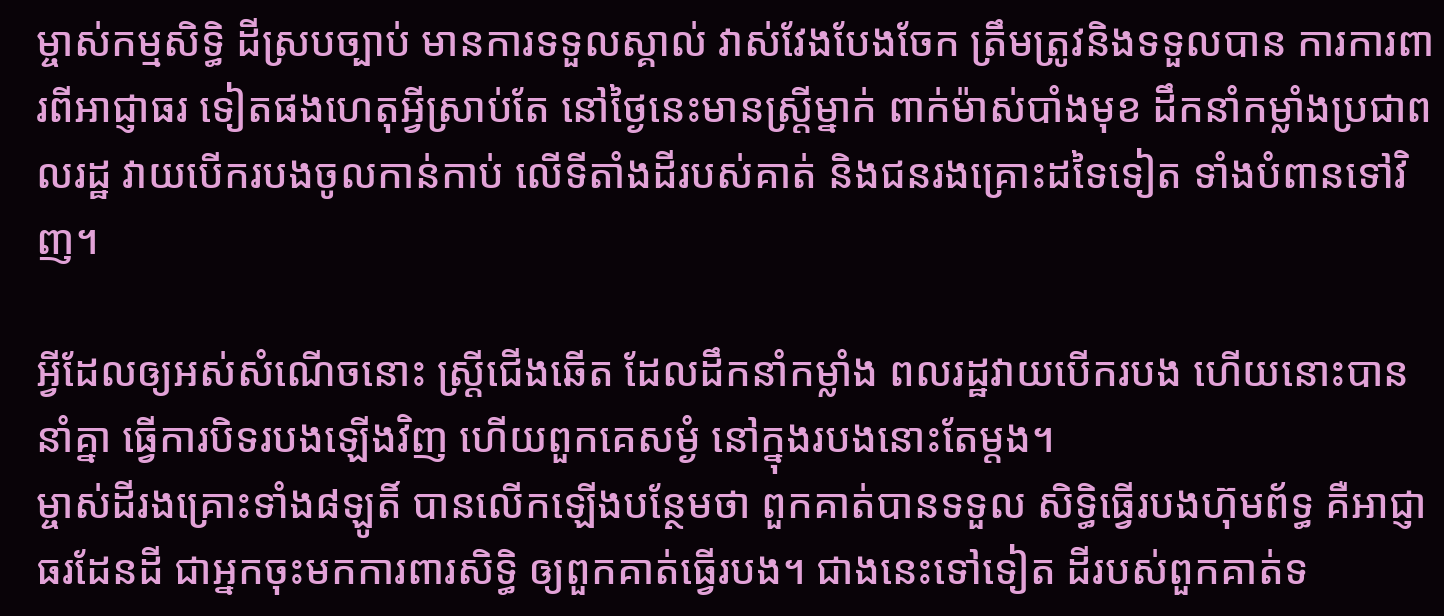ម្ចាស់កម្មសិទ្ធិ ដីស្របច្បាប់ មានការទទួលស្គាល់ វាស់វែងបែងចែក ត្រឹមត្រូវនិងទទួលបាន ការការពារពីអាជ្ញាធរ ទៀតផងហេតុអ្វីស្រាប់តែ នៅថ្ងៃនេះមានស្រ្តីម្នាក់ ពាក់ម៉ាស់បាំងមុខ ដឹកនាំកម្លាំងប្រជាពលរដ្ឋ វាយបើករបងចូលកាន់កាប់ លើទីតាំងដីរបស់គាត់ និងជនរងគ្រោះដទៃទៀត ទាំងបំពានទៅវិញ។

អ្វីដែលឲ្យអស់សំណើចនោះ ស្រ្តីជើងឆើត ដែលដឹកនាំកម្លាំង ពលរដ្ឋវាយបើករបង ហើយនោះបាននាំគ្នា ធ្វើការបិទរបងឡើងវិញ ហើយពួកគេសម្ងំ នៅក្នុងរបងនោះតែម្ដង។
ម្ចាស់ដីរងគ្រោះទាំង៨ឡូតិ៍ បានលើកឡើងបន្ថែមថា ពួកគាត់បានទទួល សិទ្ធិធ្វើរបងហ៊ុមព័ទ្ធ គឺអាជ្ញាធរដែនដី ជាអ្នកចុះមកការពារសិទ្ធិ ឲ្យពួកគាត់ធ្វើរបង។ ជាងនេះទៅទៀត ដីរបស់ពួកគាត់ទ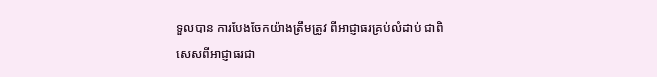ទួលបាន ការបែងចែកយ៉ាងត្រឹមត្រូវ ពីអាជ្ញាធរគ្រប់លំដាប់ ជាពិសេសពីអាជ្ញាធរជា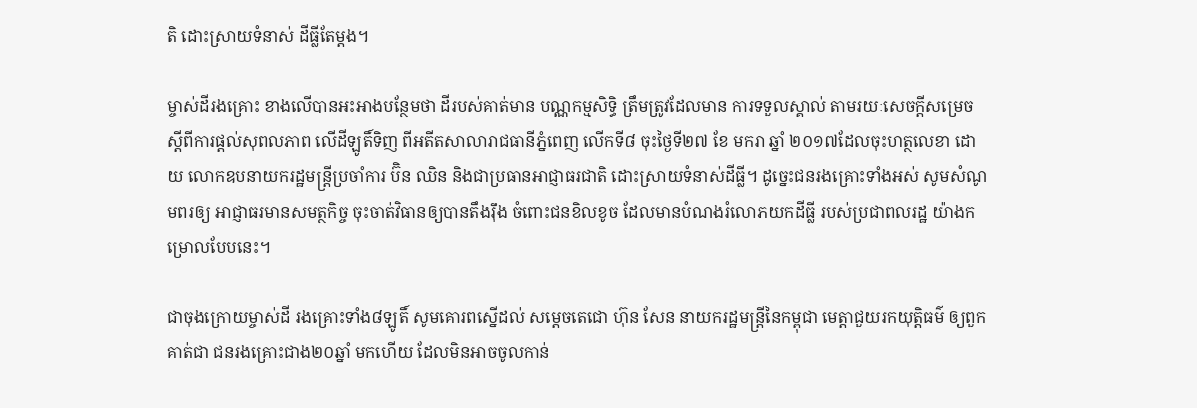តិ ដោះស្រាយទំនាស់ ដីធ្លីតែម្ដង។

ម្ចាស់ដីរងគ្រោះ ខាងលើបានអះអាងបន្ថែមថា ដីរបស់គាត់មាន បណ្ណកម្មសិទ្ធិ ត្រឹមត្រូវដែលមាន ការទទួលស្គាល់ តាមរយៈសេចក្ដីសម្រេច ស្ដីពីការផ្ដល់សុពលភាព លើដីឡូតិ៍ទិញ ពីអតីតសាលារាជធានីភ្នំពេញ លើកទី៨ ចុះថ្ងៃទី២៧ ខែ មករា ឆ្នាំ ២០១៧ដែលចុះហត្ថលេខា ដោយ លោកឧបនាយករដ្ឋមន្រ្តីប្រចាំការ ប៊ិន ឈិន និងជាប្រធានអាជ្ញាធរជាតិ ដោះស្រាយទំនាស់ដីធ្លី។ ដូច្នេះជនរងគ្រោះទាំងអស់ សូមសំណូមពរឲ្យ អាជ្ញាធរមានសមត្ថកិច្ច ចុះចាត់វិធានឲ្យបានតឹងរ៉ឹង ចំពោះជនខិលខូច ដែលមានបំណងរំលោភយកដីធ្លី របស់ប្រជាពលរដ្ឋ យ៉ាងកម្រោលបែបនេះ។

ជាចុងក្រោយម្ចាស់ដី រងគ្រោះទាំង៨ឡូតិ៍ សូមគោរពស្នើដល់ សម្ដេចតេជោ ហ៊ុន សែន នាយករដ្ឋមន្រ្តីនៃកម្ពុជា មេត្តាជួយរកយុត្តិធម៌ ឲ្យពួកគាត់ជា ជនរងគ្រោះជាង២០ឆ្នាំ មកហើយ ដែលមិនអាចចូលកាន់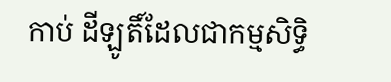កាប់ ដីឡូតិ៍ដែលជាកម្មសិទ្ធិ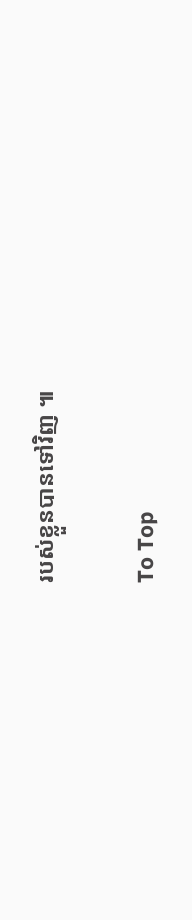របស់ខ្លួនបានទៅវិញ ៕

To Top